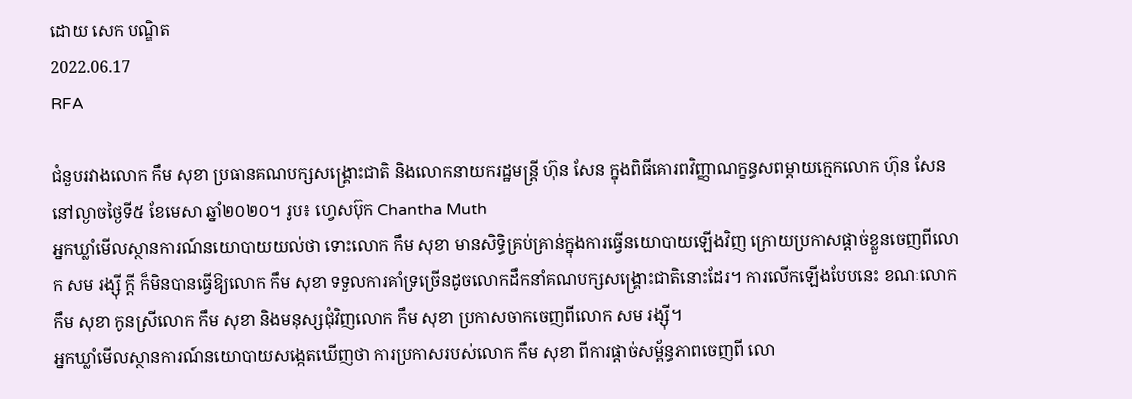ដោយ សេក បណ្ឌិត
2022.06.17
RFA

ជំនួបរវាងលោក កឹម សុខា ប្រធានគណបក្សសង្គ្រោះជាតិ និងលោកនាយករដ្ឋមន្ត្រី ហ៊ុន សែន ក្នុងពិធីគោរពវិញ្ញាណក្ខន្ធសពម្ដាយក្មេកលោក ហ៊ុន សែន នៅល្ងាចថ្ងៃទី៥ ខែមេសា ឆ្នាំ២០២០។ រូប៖ ហ្វេសប៊ុក Chantha Muth
អ្នកឃ្លាំមើលស្ថានការណ៍នយោបាយយល់ថា ទោះលោក កឹម សុខា មានសិទ្ធិគ្រប់គ្រាន់ក្នុងការធ្វើនយោបាយឡើងវិញ ក្រោយប្រកាសផ្ដាច់ខ្លួនចេញពីលោក សម រង្ស៊ី ក្ដី ក៏មិនបានធ្វើឱ្យលោក កឹម សុខា ទទួលការគាំទ្រច្រើនដូចលោកដឹកនាំគណបក្សសង្គ្រោះជាតិនោះដែរ។ ការលើកឡើងបែបនេះ ខណៈលោក កឹម សុខា កូនស្រីលោក កឹម សុខា និងមនុស្សជុំវិញលោក កឹម សុខា ប្រកាសចាកចេញពីលោក សម រង្ស៊ី។
អ្នកឃ្លាំមើលស្ថានការណ៍នយោបាយសង្កេតឃើញថា ការប្រកាសរបស់លោក កឹម សុខា ពីការផ្ដាច់សម្ព័ន្ធភាពចេញពី លោ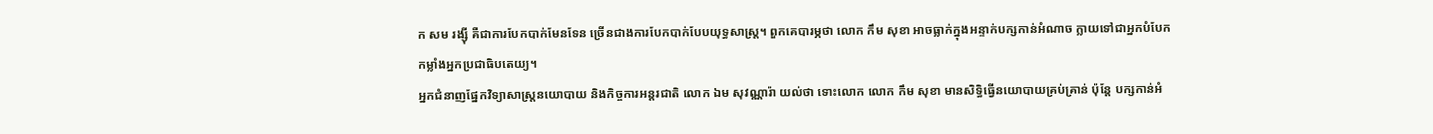ក សម រង្ស៊ី គឺជាការបែកបាក់មែនទែន ច្រើនជាងការបែកបាក់បែបយុទ្ធសាស្ត្រ។ ពួកគេបារម្ភថា លោក កឹម សុខា អាចធ្លាក់ក្នុងអន្ទាក់បក្សកាន់អំណាច ក្លាយទៅជាអ្នកបំបែកកម្លាំងអ្នកប្រជាធិបតេយ្យ។
អ្នកជំនាញផ្នែកវិទ្យាសាស្ត្រនយោបាយ និងកិច្ចការអន្តរជាតិ លោក ឯម សុវណ្ណារ៉ា យល់ថា ទោះលោក លោក កឹម សុខា មានសិទ្ធិធ្វើនយោបាយគ្រប់គ្រាន់ ប៉ុន្តែ បក្សកាន់អំ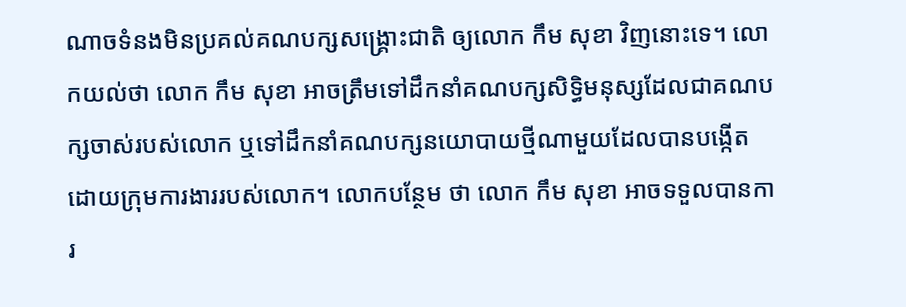ណាចទំនងមិនប្រគល់គណបក្សសង្គ្រោះជាតិ ឲ្យលោក កឹម សុខា វិញនោះទេ។ លោកយល់ថា លោក កឹម សុខា អាចត្រឹមទៅដឹកនាំគណបក្សសិទ្ធិមនុស្សដែលជាគណបក្សចាស់របស់លោក ឬទៅដឹកនាំគណបក្សនយោបាយថ្មីណាមួយដែលបានបង្កើតដោយក្រុមការងាររបស់លោក។ លោកបន្ថែម ថា លោក កឹម សុខា អាចទទួលបានការ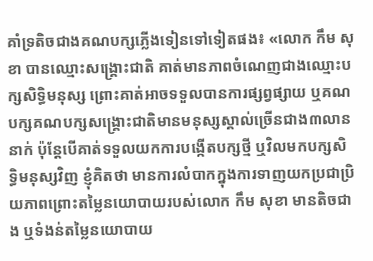គាំទ្រតិចជាងគណបក្សភ្លើងទៀនទៅទៀតផង៖ «លោក កឹម សុខា បានឈ្មោះសង្គ្រោះជាតិ គាត់មានភាពចំណេញជាងឈ្មោះបក្សសិទ្ធិមនុស្ស ព្រោះគាត់អាចទទួលបានការផ្សព្វផ្សាយ ឬគណបក្សគណបក្សសង្គ្រោះជាតិមានមនុស្សស្គាល់ច្រើនជាង៣លាននាក់ ប៉ុន្តែបើគាត់ទទួលយកការបង្កើតបក្សថ្មី ឬវិលមកបក្សសិទ្ធិមនុស្សវិញ ខ្ញុំគិតថា មានការលំបាកក្នុងការទាញយកប្រជាប្រិយភាពព្រោះតម្លៃនយោបាយរបស់លោក កឹម សុខា មានតិចជាង ឬទំងន់តម្លៃនយោបាយ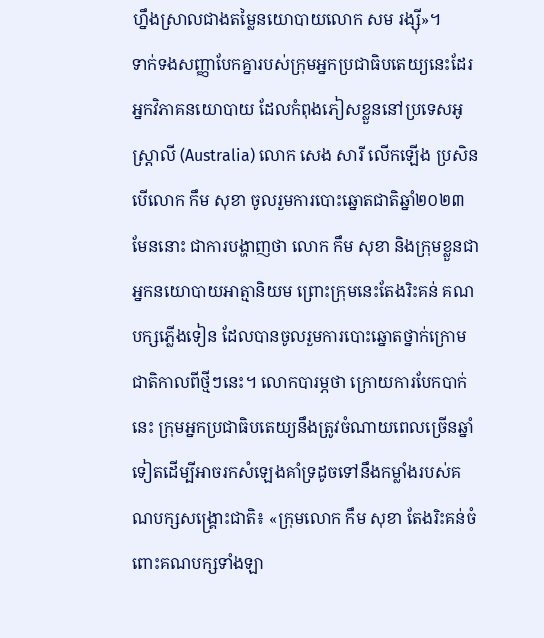ហ្នឹងស្រាលជាងតម្លៃនយោបាយលោក សម រង្ស៊ី»។
ទាក់ទងសញ្ញាបែកគ្នារបស់ក្រុមអ្នកប្រជាធិបតេយ្យនេះដែរ អ្នកវិភាគនយោបាយ ដែលកំពុងភៀសខ្លួននៅប្រទេសអូស្ត្រាលី (Australia) លោក សេង សារី លើកឡើង ប្រសិនបើលោក កឹម សុខា ចូលរួមការបោះឆ្នោតជាតិឆ្នាំ២០២៣ មែននោះ ជាការបង្ហាញថា លោក កឹម សុខា និងក្រុមខ្លួនជាអ្នកនយោបាយអាត្មានិយម ព្រោះក្រុមនេះតែងរិះគន់ គណបក្សភ្លើងទៀន ដែលបានចូលរួមការបោះឆ្នោតថ្នាក់ក្រោមជាតិកាលពីថ្មីៗនេះ។ លោកបារម្ភថា ក្រោយការបែកបាក់នេះ ក្រុមអ្នកប្រជាធិបតេយ្យនឹងត្រូវចំណាយពេលច្រើនឆ្នាំទៀតដើម្បីអាចរកសំឡេងគាំទ្រដូចទៅនឹងកម្លាំងរបស់គណបក្សសង្គ្រោះជាតិ៖ «ក្រុមលោក កឹម សុខា តែងរិះគន់ចំពោះគណបក្សទាំងឡា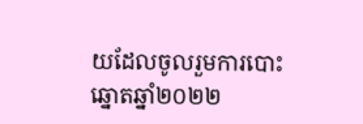យដែលចូលរួមការបោះឆ្នោតឆ្នាំ២០២២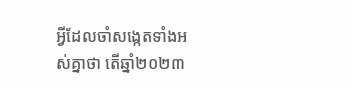អ្វីដែលចាំសង្កេតទាំងអស់គ្នាថា តើឆ្នាំ២០២៣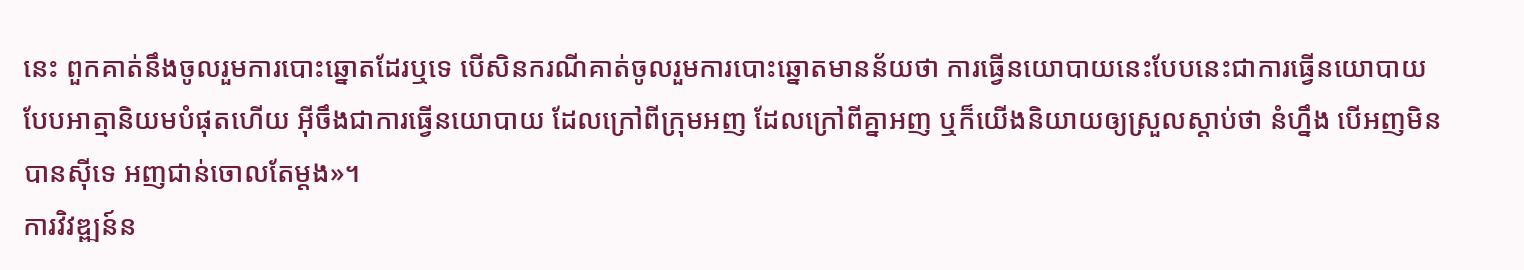នេះ ពួកគាត់នឹងចូលរួមការបោះឆ្នោតដែរឬទេ បើសិនករណីគាត់ចូលរួមការបោះឆ្នោតមានន័យថា ការធ្វើនយោបាយនេះបែបនេះជាការធ្វើនយោបាយបែបអាត្មានិយមបំផុតហើយ អ៊ីចឹងជាការធ្វើនយោបាយ ដែលក្រៅពីក្រុមអញ ដែលក្រៅពីគ្នាអញ ឬក៏យើងនិយាយឲ្យស្រួលស្ដាប់ថា នំហ្នឹង បើអញមិនបានស៊ីទេ អញជាន់ចោលតែម្ដង»។
ការវិវឌ្ឍន៍ន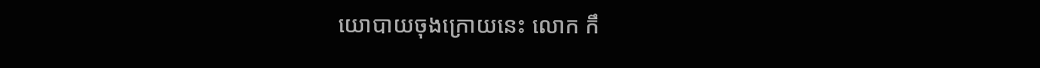យោបាយចុងក្រោយនេះ លោក កឹ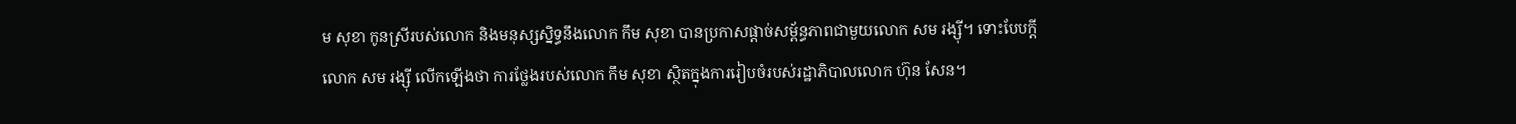ម សុខា កូនស្រីរបស់លោក និងមនុស្សស្និទ្ធនឹងលោក កឹម សុខា បានប្រកាសផ្ដាច់សម្ព័ន្ធភាពជាមួយលោក សម រង្ស៊ី។ ទោះបែបក្ដី លោក សម រង្ស៊ី លើកឡើងថា ការថ្លែងរបស់លោក កឹម សុខា ស្ថិតក្នុងការរៀបចំរបស់រដ្ឋាភិបាលលោក ហ៊ុន សែន។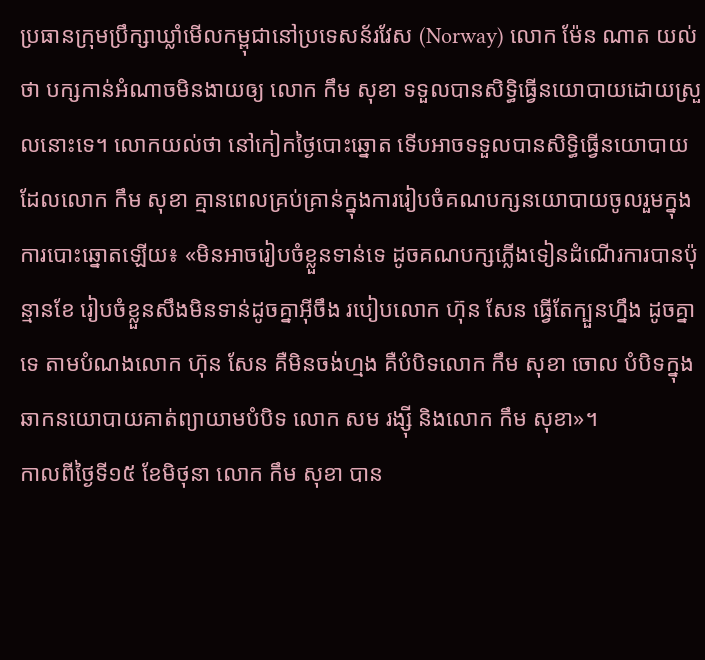ប្រធានក្រុមប្រឹក្សាឃ្លាំមើលកម្ពុជានៅប្រទេសន័រវែស (Norway) លោក ម៉ែន ណាត យល់ថា បក្សកាន់អំណាចមិនងាយឲ្យ លោក កឹម សុខា ទទួលបានសិទ្ធិធ្វើនយោបាយដោយស្រួលនោះទេ។ លោកយល់ថា នៅកៀកថ្ងៃបោះឆ្នោត ទើបអាចទទួលបានសិទ្ធិធ្វើនយោបាយ ដែលលោក កឹម សុខា គ្មានពេលគ្រប់គ្រាន់ក្នុងការរៀបចំគណបក្សនយោបាយចូលរួមក្នុងការបោះឆ្នោតឡើយ៖ «មិនអាចរៀបចំខ្លួនទាន់ទេ ដូចគណបក្សភ្លើងទៀនដំណើរការបានប៉ុន្មានខែ រៀបចំខ្លួនសឹងមិនទាន់ដូចគ្នាអ៊ីចឹង របៀបលោក ហ៊ុន សែន ធ្វើតែក្បួនហ្នឹង ដូចគ្នាទេ តាមបំណងលោក ហ៊ុន សែន គឺមិនចង់ហ្មង គឺបំបិទលោក កឹម សុខា ចោល បំបិទក្នុងឆាកនយោបាយគាត់ព្យាយាមបំបិទ លោក សម រង្ស៊ី និងលោក កឹម សុខា»។
កាលពីថ្ងៃទី១៥ ខែមិថុនា លោក កឹម សុខា បាន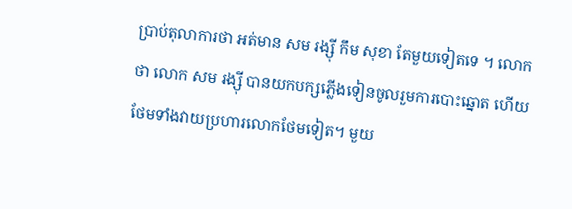ប្រាប់តុលាការថា អត់មាន សម រង្ស៊ី កឹម សុខា តែមួយទៀតទេ ។ លោកថា លោក សម រង្ស៊ី បានយកបក្សភ្លើងទៀនចូលរួមការបោះឆ្នោត ហើយថែមទាំងវាយប្រហារលោកថែមទៀត។ មួយ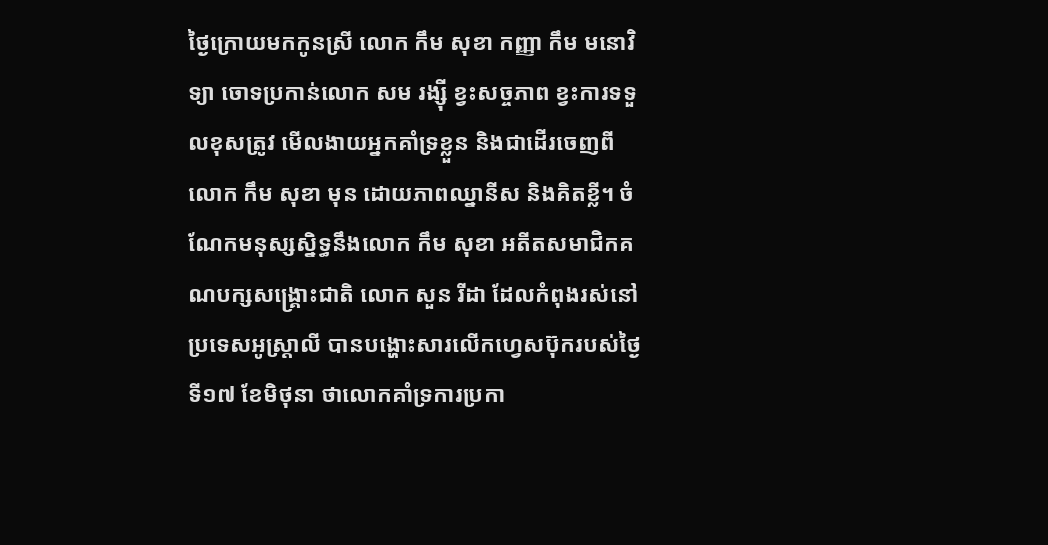ថ្ងៃក្រោយមកកូនស្រី លោក កឹម សុខា កញ្ញា កឹម មនោវិទ្យា ចោទប្រកាន់លោក សម រង្ស៊ី ខ្វះសច្ចភាព ខ្វះការទទួលខុសត្រូវ មើលងាយអ្នកគាំទ្រខ្លួន និងជាដើរចេញពីលោក កឹម សុខា មុន ដោយភាពឈ្នានីស និងគិតខ្លី។ ចំណែកមនុស្សស្និទ្ធនឹងលោក កឹម សុខា អតីតសមាជិកគណបក្សសង្គ្រោះជាតិ លោក សួន រីដា ដែលកំពុងរស់នៅប្រទេសអូស្ត្រាលី បានបង្ហោះសារលើកហ្វេសប៊ុករបស់ថ្ងៃទី១៧ ខែមិថុនា ថាលោកគាំទ្រការប្រកា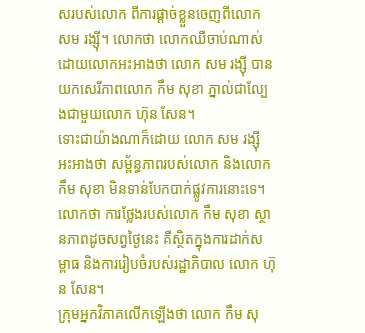សរបស់លោក ពីការផ្ដាច់ខ្លួនចេញពីលោក សម រង្ស៊ី។ លោកថា លោកឈឺចាប់ណាស់ ដោយលោកអះអាងថា លោក សម រង្ស៊ី បានយកសេរីភាពលោក កឹម សុខា ភ្នាល់ជាល្បែងជាមួយលោក ហ៊ុន សែន។
ទោះជាយ៉ាងណាក៏ដោយ លោក សម រង្ស៊ី អះអាងថា សម្ព័ន្ធភាពរបស់លោក និងលោក កឹម សុខា មិនទាន់បែកបាក់ផ្លូវការនោះទេ។ លោកថា ការថ្លែងរបស់លោក កឹម សុខា ស្ថានភាពដូចសព្វថ្ងៃនេះ គឺស្ថិតក្នុងការដាក់សម្ពាធ និងការរៀបចំរបស់រដ្ឋាភិបាល លោក ហ៊ុន សែន។
ក្រុមអ្នកវិភាគលើកឡើងថា លោក កឹម សុ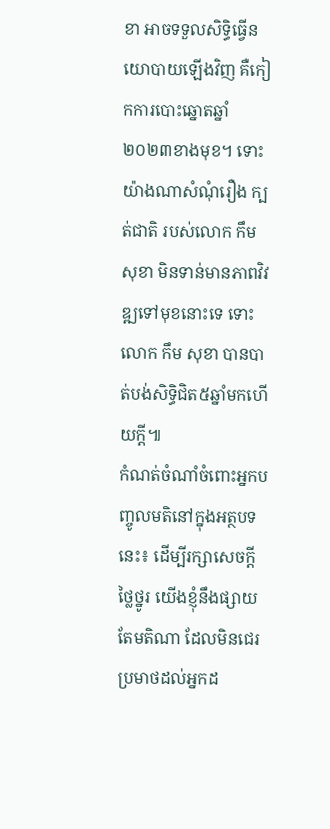ខា អាចទទួលសិទ្ធិធ្វើនយោបាយឡើងវិញ គឺកៀកការបោះឆ្នោតឆ្នាំ២០២៣ខាងមុខ។ ទោះយ៉ាងណាសំណុំរឿង ក្បត់ជាតិ របស់លោក កឹម សុខា មិនទាន់មានភាពវិវឌ្ឍទៅមុខនោះទេ ទោះលោក កឹម សុខា បានបាត់បង់សិទ្ធិជិត៥ឆ្នាំមកហើយក្ដី៕
កំណត់ចំណាំចំពោះអ្នកបញ្ចូលមតិនៅក្នុងអត្ថបទនេះ៖ ដើម្បីរក្សាសេចក្ដីថ្លៃថ្នូរ យើងខ្ញុំនឹងផ្សាយតែមតិណា ដែលមិនជេរប្រមាថដល់អ្នកដ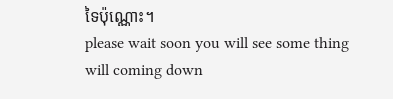ទៃប៉ុណ្ណោះ។
please wait soon you will see some thing will coming down